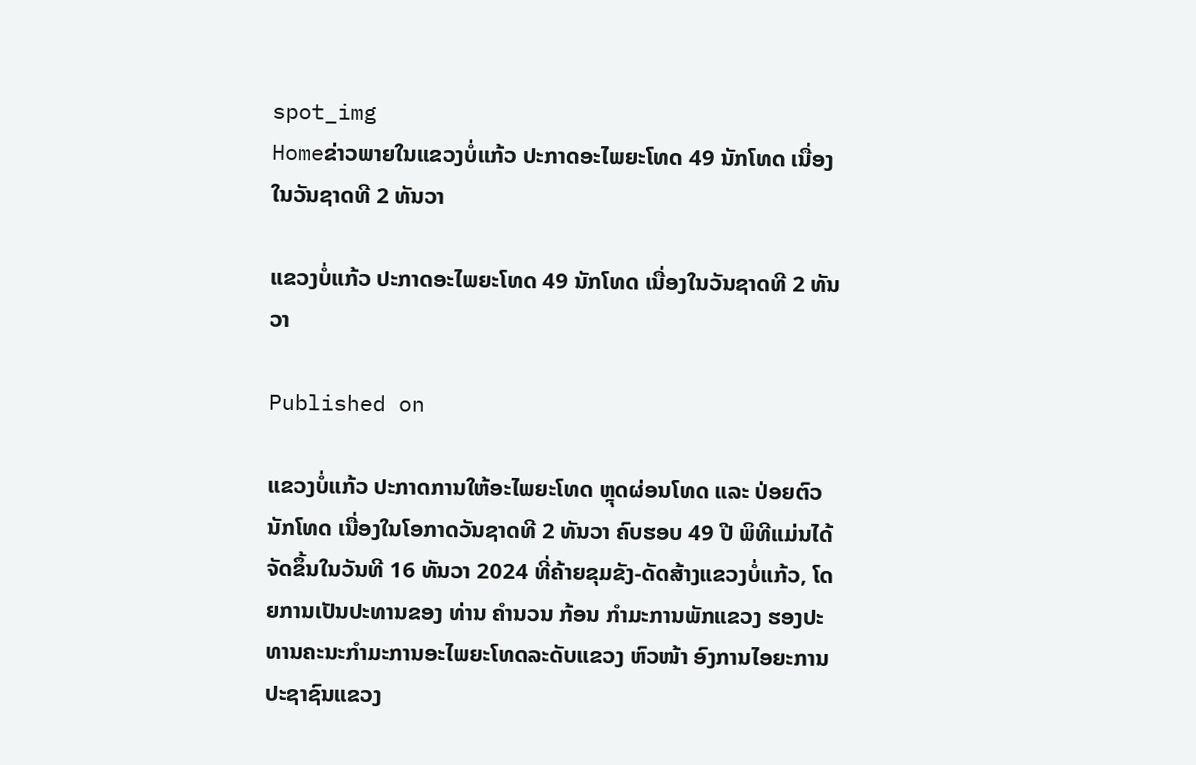spot_img
Homeຂ່າວພາຍໃນແຂວງບໍ່ແກ້ວ ປະກາດອະໄພຍະໂທດ 49 ນັກໂທດ ເນື່ອງໃນວັນຊາດທີ 2 ທັນວາ

ແຂວງບໍ່ແກ້ວ ປະກາດອະໄພຍະໂທດ 49 ນັກໂທດ ເນື່ອງໃນວັນຊາດທີ 2 ທັນວາ

Published on

ແຂວງບໍ່ແກ້ວ ປະກາດການໃຫ້ອະໄພຍະໂທດ ຫຼຸດຜ່ອນໂທດ ແລະ ປ່ອຍຕົວນັກໂທດ ເນື່ອງໃນໂອກາດວັນຊາດທີ 2 ທັນວາ ຄົບຮອບ 49 ປີ ພິທີແມ່ນໄດ້ຈັດຂຶ້ນໃນວັນທີ 16 ທັນວາ 2024 ທີ່ຄ້າຍຂຸມຂັງ-ດັດສ້າງແຂວງບໍ່ແກ້ວ, ໂດຍການເປັນປະທານຂອງ ທ່ານ ຄໍານວນ ກ້ອນ ກຳມະການພັກແຂວງ ຮອງປະທານຄະນະກຳມະການອະໄພຍະໂທດລະດັບແຂວງ ຫົວໜ້າ ອົງການໄອຍະການປະຊາຊົນແຂວງ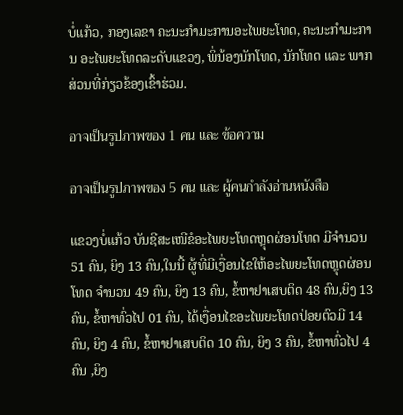ບໍ່ແກ້ວ, ກອງເລຂາ ຄະນະກຳມະການອະໄພຍະໂທດ, ຄະນະກຳມະການ ອະໄພຍະໂທດລະດັບແຂວງ, ພິ່ນ້ອງນັກໂທດ, ນັກໂທດ ແລະ ພາກສ່ວນທີ່ກ່ຽວຂ້ອງເຂົ້າຮ່ວມ.

อาจเป็นรูปภาพของ 1 คน และ ข้อความ

อาจเป็นรูปภาพของ 5 คน และ ผู้คนกำลังอ่านหนังสือ

ແຂວງບໍ່ແກ້ວ ບັນຊີສະເໜີຂໍອະໄພຍະໂທດຫຼຸດຜ່ອນໂທດ ມີຈໍານວນ 51 ຄົນ, ຍິງ 13 ຄົນ,ໃນນີ້ ຜູ້ທີ່ມີເງື່ອນໄຂໃຫ້ອະໄພຍະໂທດຫຼຸດຜ່ອນໂທດ ຈໍານວນ 49 ຄົນ, ຍິງ 13 ຄົນ, ຂໍ້ຫາຢາເສບຕິດ 48 ຄົນ,ຍິງ 13 ຄົນ, ຂໍ້ຫາທົ່ວໄປ 01 ຄົນ, ໄດ້ເງື່ອນໄຂອະໄພຍະໂທດປ່ອຍຕົວມີ 14 ຄົນ, ຍິງ 4 ຄົນ, ຂໍ້ຫາຢາເສບຕິດ 10 ຄົນ, ຍິງ 3 ຄົນ, ຂໍ້ຫາທົ່ວໄປ 4 ຄົນ ,ຍິງ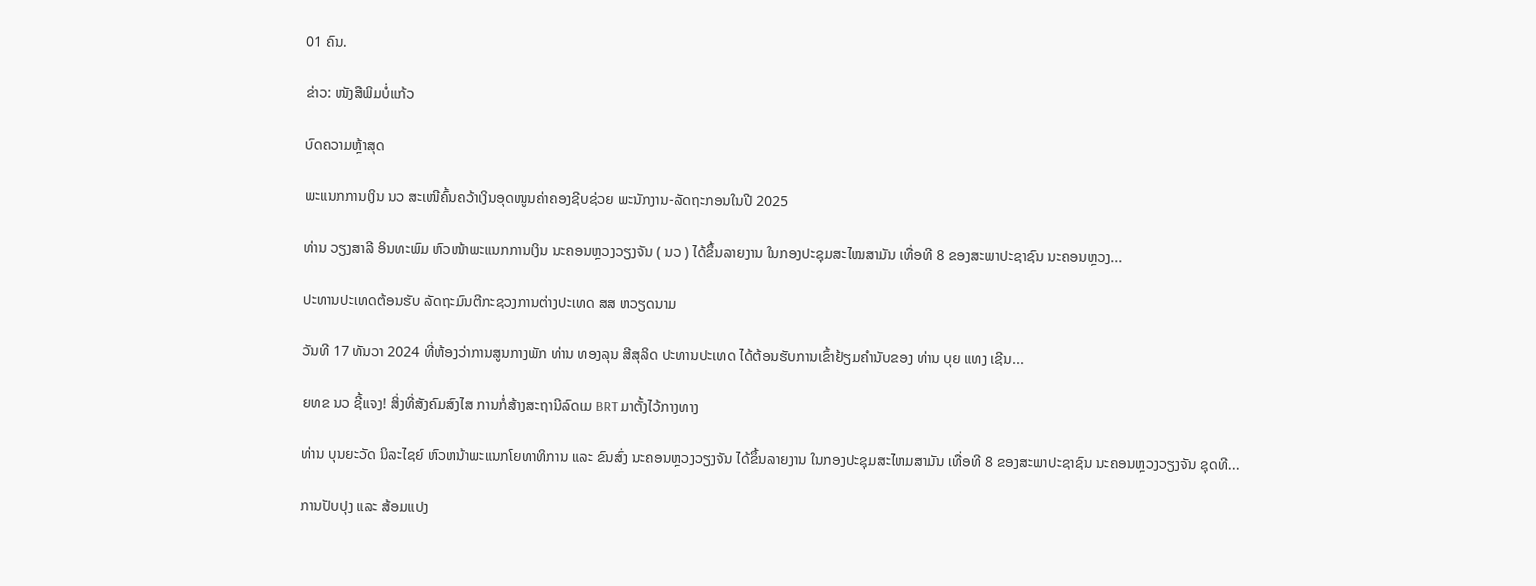01 ຄົນ.

ຂ່າວ: ໜັງສືພິມບໍ່ແກ້ວ

ບົດຄວາມຫຼ້າສຸດ

ພະແນກການເງິນ ນວ ສະເໜີຄົ້ນຄວ້າເງິນອຸດໜູນຄ່າຄອງຊີບຊ່ວຍ ພະນັກງານ-ລັດຖະກອນໃນປີ 2025

ທ່ານ ວຽງສາລີ ອິນທະພົມ ຫົວໜ້າພະແນກການເງິນ ນະຄອນຫຼວງວຽງຈັນ ( ນວ ) ໄດ້ຂຶ້ນລາຍງານ ໃນກອງປະຊຸມສະໄໝສາມັນ ເທື່ອທີ 8 ຂອງສະພາປະຊາຊົນ ນະຄອນຫຼວງ...

ປະທານປະເທດຕ້ອນຮັບ ລັດຖະມົນຕີກະຊວງການຕ່າງປະເທດ ສສ ຫວຽດນາມ

ວັນທີ 17 ທັນວາ 2024 ທີ່ຫ້ອງວ່າການສູນກາງພັກ ທ່ານ ທອງລຸນ ສີສຸລິດ ປະທານປະເທດ ໄດ້ຕ້ອນຮັບການເຂົ້າຢ້ຽມຄຳນັບຂອງ ທ່ານ ບຸຍ ແທງ ເຊີນ...

ຍທຂ ນວ ຊີ້ແຈງ! ສິ່ງທີ່ສັງຄົມສົງໄສ ການກໍ່ສ້າງສະຖານີລົດເມ BRT ມາຕັ້ງໄວ້ກາງທາງ

ທ່ານ ບຸນຍະວັດ ນິລະໄຊຍ໌ ຫົວຫນ້າພະແນກໂຍທາທິການ ແລະ ຂົນສົ່ງ ນະຄອນຫຼວງວຽງຈັນ ໄດ້ຂຶ້ນລາຍງານ ໃນກອງປະຊຸມສະໄຫມສາມັນ ເທື່ອທີ 8 ຂອງສະພາປະຊາຊົນ ນະຄອນຫຼວງວຽງຈັນ ຊຸດທີ...

ການປັບປຸງ ແລະ ສ້ອມແປງ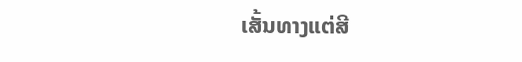ເສັ້ນທາງແຕ່ສີ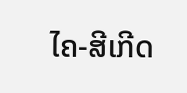ໄຄ-ສີເກີດ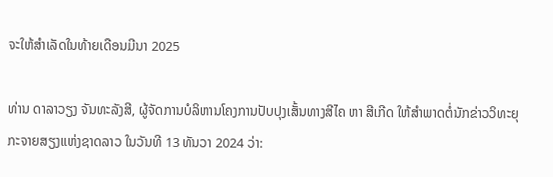ຈະໃຫ້ສໍາເລັດໃນທ້າຍເດືອນມີນາ 2025

ທ່ານ ດາລາວຽງ ຈັນທະລັງສີ, ຜູ້ຈັດການບໍລິຫານໂຄງການປັບປຸງເສັ້ນທາງສີໄຄ ຫາ ສີເກີດ ໃຫ້ສໍາພາດຕໍ່ນັກຂ່າວວິທະຍຸກະຈາຍສຽງແຫ່ງຊາດລາວ ໃນວັນທີ 13 ທັນວາ 2024 ວ່າ: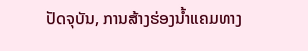ປັດຈຸບັນ, ການສ້າງຮ່ອງນໍ້າແຄມທາງ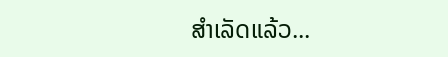ສໍາເລັດແລ້ວ...